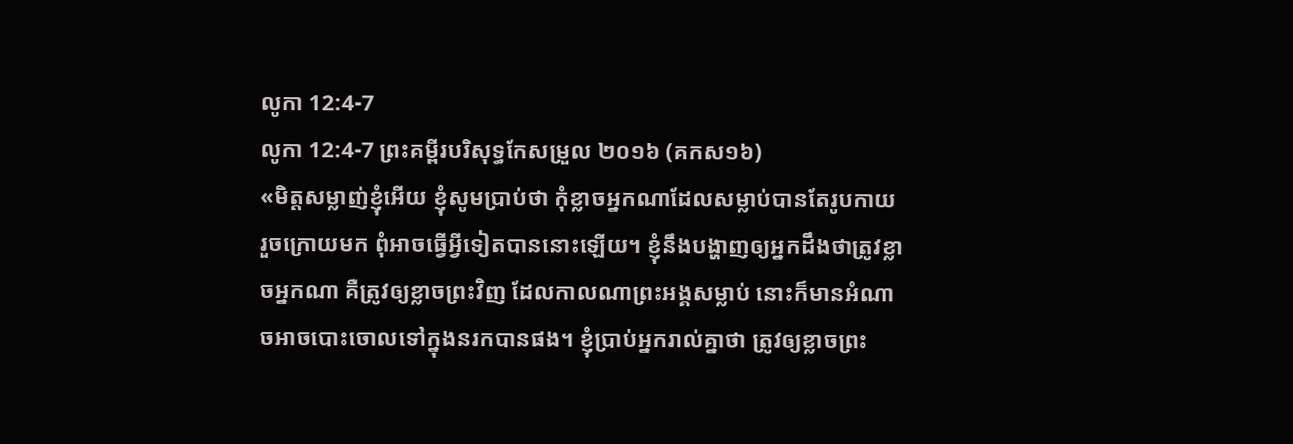លូកា 12:4-7
លូកា 12:4-7 ព្រះគម្ពីរបរិសុទ្ធកែសម្រួល ២០១៦ (គកស១៦)
«មិត្តសម្លាញ់ខ្ញុំអើយ ខ្ញុំសូមប្រាប់ថា កុំខ្លាចអ្នកណាដែលសម្លាប់បានតែរូបកាយ រួចក្រោយមក ពុំអាចធ្វើអ្វីទៀតបាននោះឡើយ។ ខ្ញុំនឹងបង្ហាញឲ្យអ្នកដឹងថាត្រូវខ្លាចអ្នកណា គឺត្រូវឲ្យខ្លាចព្រះវិញ ដែលកាលណាព្រះអង្គសម្លាប់ នោះក៏មានអំណាចអាចបោះចោលទៅក្នុងនរកបានផង។ ខ្ញុំប្រាប់អ្នករាល់គ្នាថា ត្រូវឲ្យខ្លាចព្រះ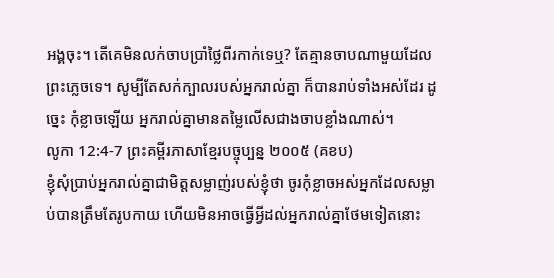អង្គចុះ។ តើគេមិនលក់ចាបប្រាំថ្លៃពីរកាក់ទេឬ? តែគ្មានចាបណាមួយដែលព្រះភ្លេចទេ។ សូម្បីតែសក់ក្បាលរបស់អ្នករាល់គ្នា ក៏បានរាប់ទាំងអស់ដែរ ដូច្នេះ កុំខ្លាចឡើយ អ្នករាល់គ្នាមានតម្លៃលើសជាងចាបខ្លាំងណាស់។
លូកា 12:4-7 ព្រះគម្ពីរភាសាខ្មែរបច្ចុប្បន្ន ២០០៥ (គខប)
ខ្ញុំសុំប្រាប់អ្នករាល់គ្នាជាមិត្តសម្លាញ់របស់ខ្ញុំថា ចូរកុំខ្លាចអស់អ្នកដែលសម្លាប់បានត្រឹមតែរូបកាយ ហើយមិនអាចធ្វើអ្វីដល់អ្នករាល់គ្នាថែមទៀតនោះ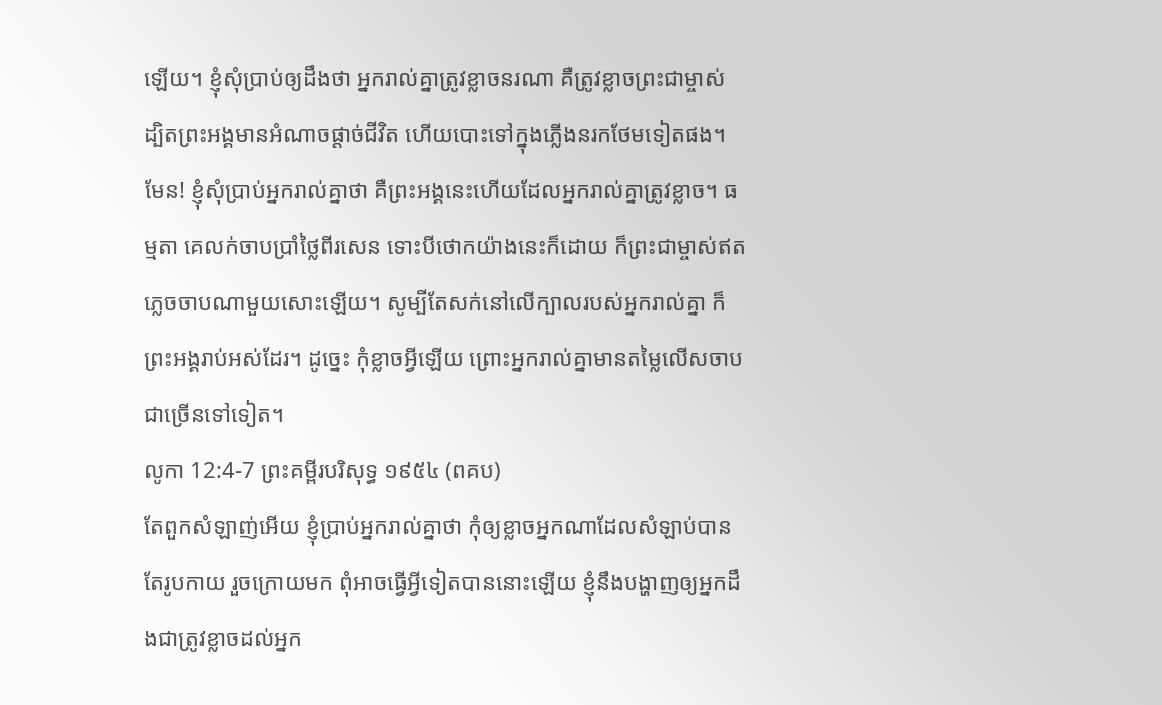ឡើយ។ ខ្ញុំសុំប្រាប់ឲ្យដឹងថា អ្នករាល់គ្នាត្រូវខ្លាចនរណា គឺត្រូវខ្លាចព្រះជាម្ចាស់ ដ្បិតព្រះអង្គមានអំណាចផ្ដាច់ជីវិត ហើយបោះទៅក្នុងភ្លើងនរកថែមទៀតផង។ មែន! ខ្ញុំសុំប្រាប់អ្នករាល់គ្នាថា គឺព្រះអង្គនេះហើយដែលអ្នករាល់គ្នាត្រូវខ្លាច។ ធម្មតា គេលក់ចាបប្រាំថ្លៃពីរសេន ទោះបីថោកយ៉ាងនេះក៏ដោយ ក៏ព្រះជាម្ចាស់ឥតភ្លេចចាបណាមួយសោះឡើយ។ សូម្បីតែសក់នៅលើក្បាលរបស់អ្នករាល់គ្នា ក៏ព្រះអង្គរាប់អស់ដែរ។ ដូច្នេះ កុំខ្លាចអ្វីឡើយ ព្រោះអ្នករាល់គ្នាមានតម្លៃលើសចាបជាច្រើនទៅទៀត។
លូកា 12:4-7 ព្រះគម្ពីរបរិសុទ្ធ ១៩៥៤ (ពគប)
តែពួកសំឡាញ់អើយ ខ្ញុំប្រាប់អ្នករាល់គ្នាថា កុំឲ្យខ្លាចអ្នកណាដែលសំឡាប់បានតែរូបកាយ រួចក្រោយមក ពុំអាចធ្វើអ្វីទៀតបាននោះឡើយ ខ្ញុំនឹងបង្ហាញឲ្យអ្នកដឹងជាត្រូវខ្លាចដល់អ្នក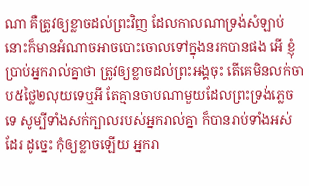ណា គឺត្រូវឲ្យខ្លាចដល់ព្រះវិញ ដែលកាលណាទ្រង់សំឡាប់ នោះក៏មានអំណាចអាចបោះចោលទៅក្នុងនរកបានផង អើ ខ្ញុំប្រាប់អ្នករាល់គ្នាថា ត្រូវឲ្យខ្លាចដល់ព្រះអង្គចុះ តើគេមិនលក់ចាប៥ថ្លៃ២លុយទេឬអី តែគ្មានចាបណាមួយដែលព្រះទ្រង់ភ្លេចទេ សូម្បីទាំងសក់ក្បាលរបស់អ្នករាល់គ្នា ក៏បានរាប់ទាំងអស់ដែរ ដូច្នេះ កុំឲ្យខ្លាចឡើយ អ្នករា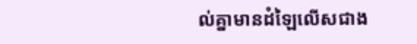ល់គ្នាមានដំឡៃលើសជាង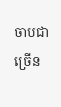ចាបជាច្រើន